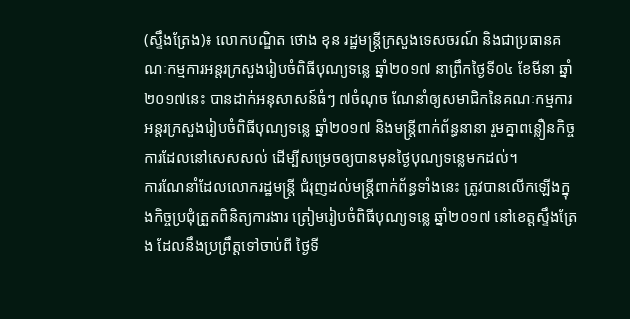(ស្ទឹងត្រែង)៖ លោកបណ្ឌិត ថោង ខុន រដ្ឋមន្រ្តីក្រសួងទេសចរណ៍ និងជាប្រធានគណៈកម្មការអន្តរក្រសួងរៀបចំពិធីបុណ្យទន្លេ ឆ្នាំ២០១៧ នាព្រឹកថ្ងៃទី០៤ ខែមីនា ឆ្នាំ២០១៧នេះ បានដាក់អនុសាសន៍ធំៗ ៧ចំណុច ណែនាំឲ្យសមាជិកនៃគណៈកម្មការអន្តរក្រសួងរៀបចំពិធីបុណ្យទន្លេ ឆ្នាំ២០១៧ និងមន្រ្តីពាក់ព័ន្ធនានា រួមគ្នាពន្លឿនកិច្ចការដែលនៅសេសសល់ ដើម្បីសម្រេចឲ្យបានមុនថ្ងៃបុណ្យទន្លេមកដល់។
ការណែនាំដែលលោករដ្ឋមន្រ្តី ជំរុញដល់មន្រ្តីពាក់ព័ន្ធទាំងនេះ ត្រូវបានលើកឡើងក្នុងកិច្ចប្រជុំត្រួតពិនិត្យការងារ ត្រៀមរៀបចំពិធីបុណ្យទន្លេ ឆ្នាំ២០១៧ នៅខេត្តស្ទឹងត្រែង ដែលនឹងប្រព្រឹត្តទៅចាប់ពី ថ្ងៃទី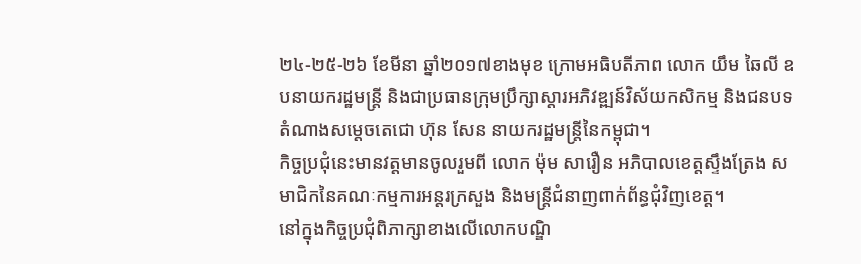២៤-២៥-២៦ ខែមីនា ឆ្នាំ២០១៧ខាងមុខ ក្រោមអធិបតីភាព លោក យឹម ឆៃលី ឧបនាយករដ្ឋមន្រ្តី និងជាប្រធានក្រុមប្រឹក្សាស្តារអភិវឌ្ឍន៍វិស័យកសិកម្ម និងជនបទ តំណាងសម្តេចតេជោ ហ៊ុន សែន នាយករដ្ឋមន្រ្តីនៃកម្ពុជា។
កិច្ចប្រជុំនេះមានវត្តមានចូលរួមពី លោក ម៉ុម សារឿន អភិបាលខេត្តស្ទឹងត្រែង សមាជិកនៃគណៈកម្មការអន្តរក្រសួង និងមន្ត្រីជំនាញពាក់ព័ន្ធជុំវិញខេត្ត។
នៅក្នុងកិច្ចប្រជុំពិភាក្សាខាងលើលោកបណ្ឌិ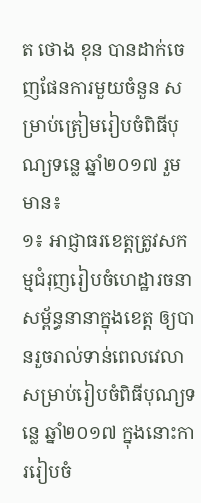ត ថោង ខុន បានដាក់ចេញផែនការមួយចំនួន សម្រាប់ត្រៀមរៀបចំពិធីបុណ្យទន្លេ ឆ្នាំ២០១៧ រួមមាន៖
១៖ អាជ្ញាធរខេត្តត្រូវសកម្មជំរុញរៀបចំហេដ្ឋារចនាសម្ព័ន្ធនានាក្នុងខេត្ត ឲ្យបានរួចរាល់ទាន់ពេលវេលា សម្រាប់រៀបចំពិធីបុណ្យទន្លេ ឆ្នាំ២០១៧ ក្នុងនោះការរៀបចំ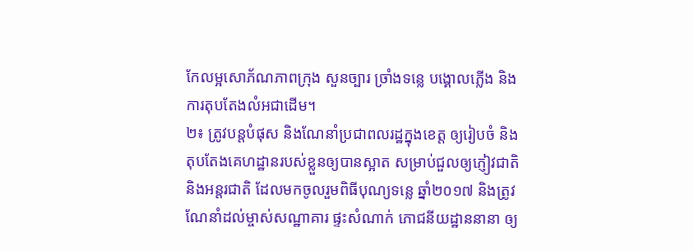កែលម្អសោភ័ណភាពក្រុង សួនច្បារ ច្រាំងទន្លេ បង្គោលភ្លើង និងការតុបតែងលំអជាដើម។
២៖ ត្រូវបន្តបំផុស និងណែនាំប្រជាពលរដ្ឋក្នុងខេត្ត ឲ្យរៀបចំ និងតុបតែងគេហដ្ឋានរបស់ខ្លួនឲ្យបានស្អាត សម្រាប់ជួលឲ្យភ្ញៀវជាតិ និងអន្តរជាតិ ដែលមកចូលរួមពិធីបុណ្យទន្លេ ឆ្នាំ២០១៧ និងត្រូវណែនាំដល់ម្ចាស់សណ្ឋាគារ ផ្ទះសំណាក់ ភោជនីយដ្ឋាននានា ឲ្យ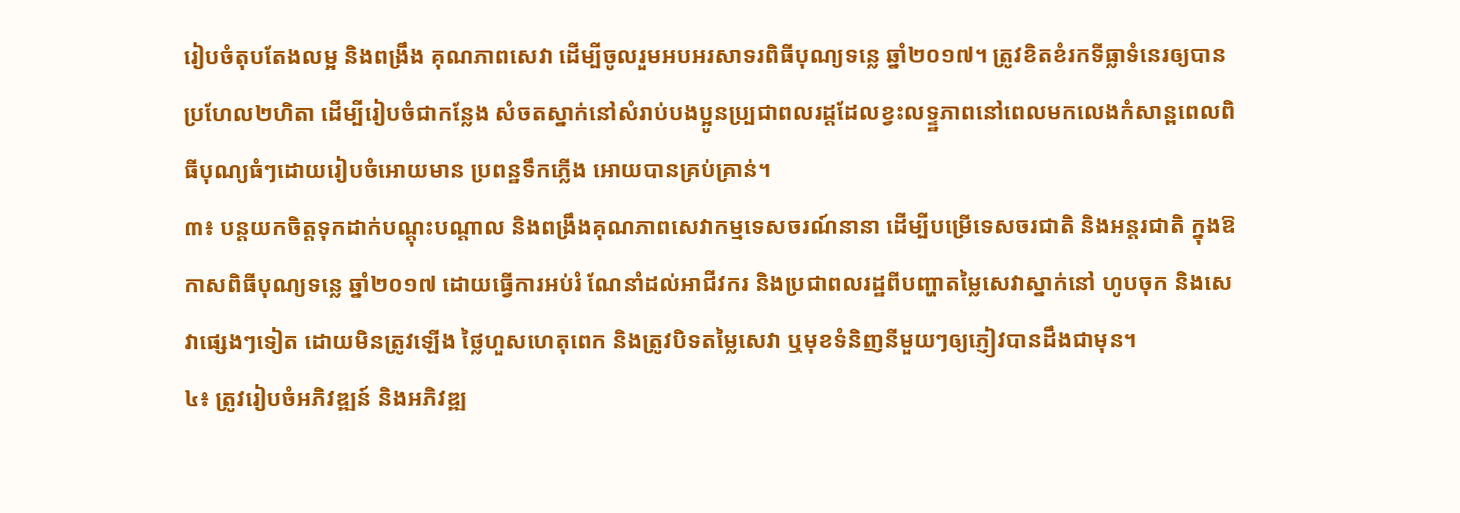រៀបចំតុបតែងលម្អ និងពង្រឹង គុណភាពសេវា ដើម្បីចូលរួមអបអរសាទរពិធីបុណ្យទន្លេ ឆ្នាំ២០១៧។ ត្រូវខិតខំរកទីធ្លាទំនេរឲ្យបានប្រហែល២ហិតា ដើម្បីរៀបចំជាកន្លែង សំចតស្នាក់នៅសំរាប់បងប្អូនប្ប្រជាពលរដ្ដដែលខ្វះលទ្ទ្ឋភាពនៅពេលមកលេងកំសាន្ពពេលពិធីបុណ្យធំៗដោយរៀបចំអោយមាន ប្រពន្ឋទឹកភ្លើង អោយបានគ្រប់គ្រាន់។
៣៖ បន្តយកចិត្តទុកដាក់បណ្តុះបណ្តាល និងពង្រឹងគុណភាពសេវាកម្មទេសចរណ៍នានា ដើម្បីបម្រើទេសចរជាតិ និងអន្តរជាតិ ក្នុងឱកាសពិធីបុណ្យទន្លេ ឆ្នាំ២០១៧ ដោយធ្វើការអប់រំ ណែនាំដល់អាជីវករ និងប្រជាពលរដ្ឋពីបញ្ហាតម្លៃសេវាស្នាក់នៅ ហូបចុក និងសេវាផ្សេងៗទៀត ដោយមិនត្រូវឡើង ថ្លៃហួសហេតុពេក និងត្រូវបិទតម្លៃសេវា ឬមុខទំនិញនីមួយៗឲ្យភ្ញៀវបានដឹងជាមុន។
៤៖ ត្រូវរៀបចំអភិវឌ្ឍន៍ និងអភិវឌ្ឍ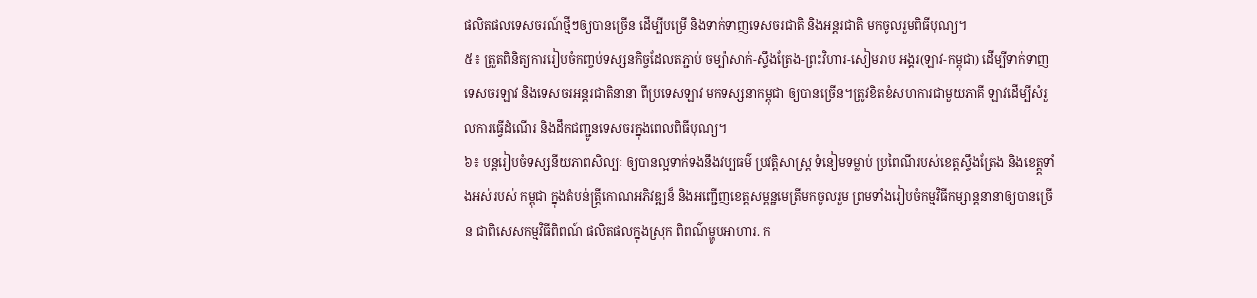ផលិតផលទេសចរណ៍ថ្មីៗឲ្យបានច្រើន ដើម្បីបម្រើ និងទាក់ទាញទេសចរជាតិ និងអន្តរជាតិ មកចូលរួមពិធីបុណ្យ។
៥៖ ត្រួតពិនិត្យការរៀបចំកញ្ចប់ទស្សនកិច្ចដែលតភ្ជាប់ ចម្ប៉ាសាក់-ស្ទឹងត្រែង-ព្រះវិហារ-សៀមរាប អង្គរ(ឡាវ-កម្ពុជា) ដើម្បីទាក់ទាញទេសចរឡាវ និងទេសចរអន្តរជាតិនានា ពីប្រទេសឡាវ មកទស្សនាកម្ពុជា ឲ្យបានច្រើន។ត្រូវខិតខំសហការជាមួយភាគី ឡាវដើម្បីសំរួលការធ្វើដំណើរ និងដឹកជញ្ជូនទេសចរក្នុងពេលពិធីបុណ្យ។
៦៖ បន្តរៀបចំទស្សនីយភាពសិល្បៈ ឲ្យបានល្អទាក់ទងនឹងវប្បធម៌ ប្រវត្តិសាស្ត្រ ទំនៀមទម្លាប់ ប្រពៃណីរបស់ខេត្តស្ទឹងត្រែង និងខេត្ត្តទាំងអស់របស់ កម្ពុជា ក្នុងតំបន់ត្ត្រីកោណអភិវឌ្ឍន៏ និងអញ្ជើញខេត្តសម្ពន្ឋមេត្រីមកចូលរួម ព្រមទាំងរៀបចំកម្មវិធីកម្សាន្តនានាឲ្យបានច្រើន ជាពិសេសកម្មវិធីពិពណ៍ ផលិតផលក្នុងស្រុក ពិពណ៌ម្ហូបអាហារ. ក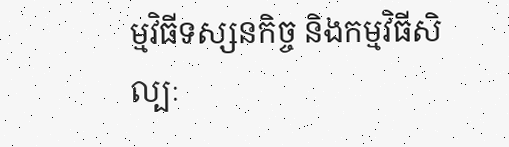ម្មវិធីទស្សនកិច្ច និងកម្មវិធីសិល្បៈ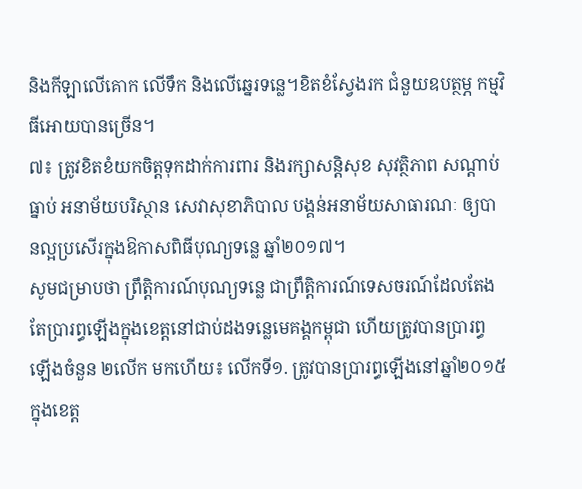និងកីឡាលើគោក លើទឹក និងលើឆ្នេរទន្លេ។ខិតខំស្វែងរក ជំនួយឧបត្ថម្ភ កម្មវិធីអោយបានច្រើន។
៧៖ ត្រូវខិតខំយកចិត្តទុកដាក់ការពារ និងរក្សាសន្តិសុខ សុវត្ថិភាព សណ្តាប់ធ្នាប់ អនាម័យបរិស្ថាន សេវាសុខាភិបាល បង្គន់អនាម័យសាធារណៈ ឲ្យបានល្អប្រសើរក្នុងឱកាសពិធីបុណ្យទន្លេ ឆ្នាំ២០១៧។
សូមជម្រាបថា ព្រឹត្តិការណ៍បុណ្យទន្លេ ជាព្រឹត្តិការណ៍ទេសចរណ៍ដែលតែងតែប្រារព្ធឡើងក្នុងខេត្តនៅជាប់ដងទន្លេមេគង្គកម្ពុជា ហើយត្រូវបានប្រារព្ធ ឡើងចំនួន ២លើក មកហើយ៖ លើកទី១. ត្រូវបានប្រារព្ធឡើងនៅឆ្នាំ២០១៥ ក្នុងខេត្ត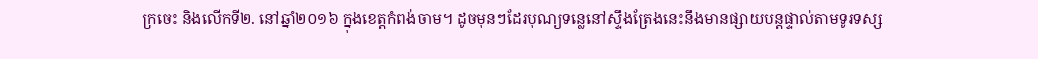ក្រចេះ និងលើកទី២. នៅឆ្នាំ២០១៦ ក្នុងខេត្តកំពង់ចាម។ ដូចមុនៗដែរបុណ្យទន្លេនៅស្ទឹងត្រែងនេះនឹងមានផ្សាយបន្តផ្ទាល់តាមទូរទស្ស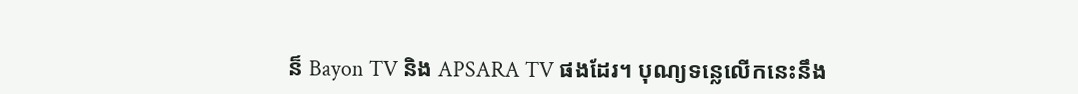ន៏ Bayon TV និង APSARA TV ផងដែរ។ បុណ្យទន្លេលើកនេះនឹង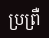ប្រព្រឺ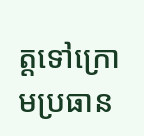ត្តទៅក្រោមប្រធាន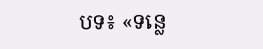បទ៖ «ទន្លេ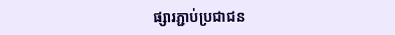ផ្សារភ្ជាប់ប្រជាជន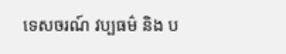ទេសចរណ៍ វប្បធម៌ និង ប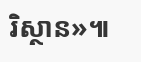រិស្ថាន»៕